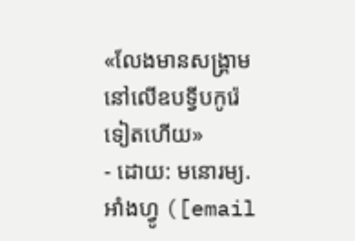«លែងមានសង្គ្រាម នៅលើឧបទ្វីបកូរ៉េទៀតហើយ»
- ដោយ: មនោរម្យ.អាំងហ្វូ ([email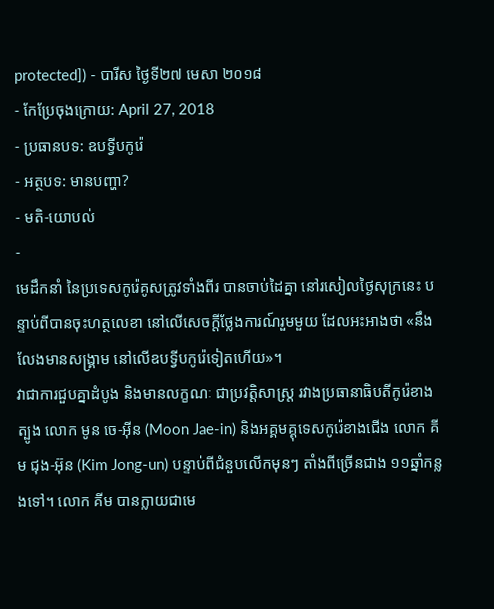protected]) - បារីស ថ្ងៃទី២៧ មេសា ២០១៨
- កែប្រែចុងក្រោយ: April 27, 2018
- ប្រធានបទ: ឧបទ្វីបកូរ៉េ
- អត្ថបទ: មានបញ្ហា?
- មតិ-យោបល់
-
មេដឹកនាំ នៃប្រទេសកូរ៉េគូសត្រូវទាំងពីរ បានចាប់ដៃគ្នា នៅរសៀលថ្ងៃសុក្រនេះ បន្ទាប់ពីបានចុះហត្ថលេខា នៅលើសេចក្ដីថ្លែងការណ៍រួមមួយ ដែលអះអាងថា «នឹងលែងមានសង្គ្រាម នៅលើឧបទ្វីបកូរ៉េទៀតហើយ»។
វាជាការជួបគ្នាដំបូង និងមានលក្ខណៈ ជាប្រវត្តិសាស្ត្រ រវាងប្រធានាធិបតីកូរ៉េខាងត្បូង លោក មូន ចេ-អ៊ីន (Moon Jae-in) និងអគ្គមគ្គុទេសកូរ៉េខាងជើង លោក គីម ជុង-អ៊ុន (Kim Jong-un) បន្ទាប់ពីជំនួបលើកមុនៗ តាំងពីច្រើនជាង ១១ឆ្នាំកន្លងទៅ។ លោក គីម បានក្លាយជាមេ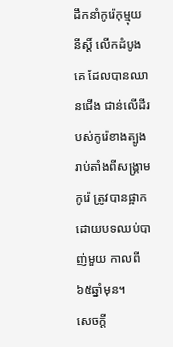ដឹកនាំកូរ៉េកុម្មុយនីស្ដិ៍ លើកដំបូងគេ ដែលបានឈានជើង ជាន់លើដីរបស់កូរ៉េខាងត្បូង រាប់តាំងពីសង្គ្រាមកូរ៉េ ត្រូវបានផ្អាក ដោយបទឈប់បាញ់មួយ កាលពី៦៥ឆ្នាំមុន។
សេចក្ដី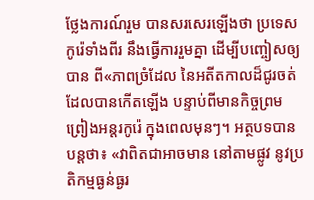ថ្លែងការណ៍រួម បានសរសេរឡើងថា ប្រទេសកូរ៉េទាំងពីរ នឹងធ្វើការរួមគ្នា ដើម្បីបញ្ចៀសឲ្យបាន ពី«ភាពច្រំដែល នៃអតីតកាលដ៏ជូរចត់ ដែលបានកើតឡើង បន្ទាប់ពីមានកិច្ចព្រមព្រៀងអន្តរកូរ៉េ ក្នុងពេលមុនៗ។ អត្ថបទបានបន្តថា៖ «វាពិតជាអាចមាន នៅតាមផ្លូវ នូវប្រតិកម្មធ្ងន់ធ្ងរ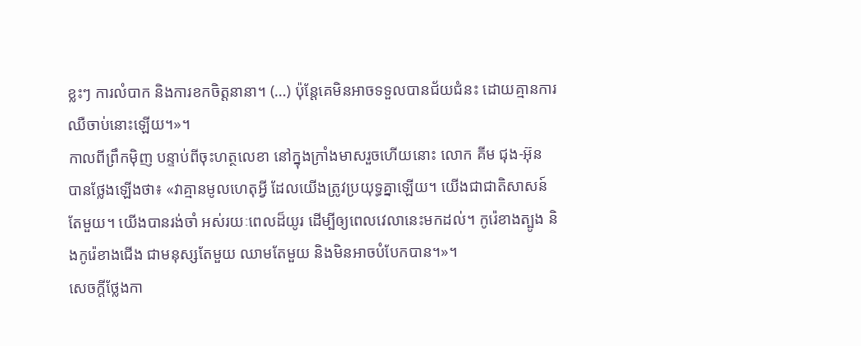ខ្លះៗ ការលំបាក និងការខកចិត្តនានា។ (...) ប៉ុន្តែគេមិនអាចទទួលបានជ័យជំនះ ដោយគ្មានការឈឺចាប់នោះឡើយ។»។
កាលពីព្រឹកម៉ិញ បន្ទាប់ពីចុះហត្ថលេខា នៅក្នុងក្រាំងមាសរួចហើយនោះ លោក គីម ជុង-អ៊ុន បានថ្លែងឡើងថា៖ «វាគ្មានមូលហេតុអ្វី ដែលយើងត្រូវប្រយុទ្ធគ្នាឡើយ។ យើងជាជាតិសាសន៍តែមួយ។ យើងបានរង់ចាំ អស់រយៈពេលដ៏យូរ ដើម្បីឲ្យពេលវេលានេះមកដល់។ កូរ៉េខាងត្បូង និងកូរ៉េខាងជើង ជាមនុស្សតែមួយ ឈាមតែមួយ និងមិនអាចបំបែកបាន។»។
សេចក្ដីថ្លែងកា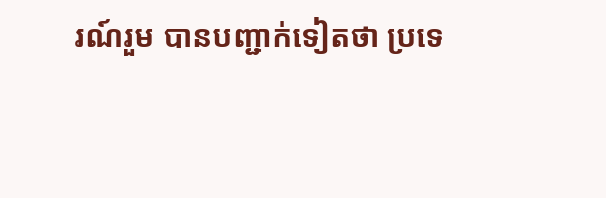រណ៍រួម បានបញ្ជាក់ទៀតថា ប្រទេ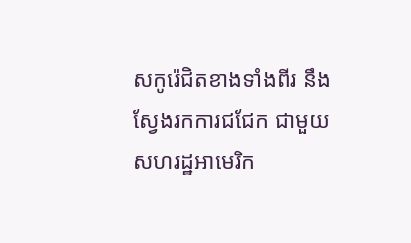សកូរ៉េជិតខាងទាំងពីរ នឹងស្វែងរកការជជែក ជាមួយសហរដ្ឋអាមេរិក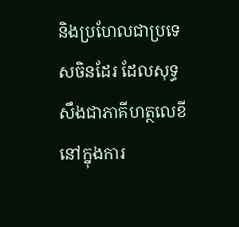និងប្រហែលជាប្រទេសចិនដែរ ដែលសុទ្ធសឹងជាភាគីហត្ថលេខី នៅក្នុងការ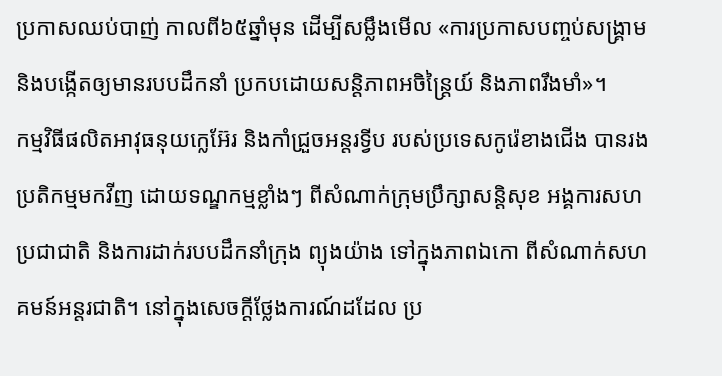ប្រកាសឈប់បាញ់ កាលពី៦៥ឆ្នាំមុន ដើម្បីសម្លឹងមើល «ការប្រកាសបញ្ចប់សង្គ្រាម និងបង្កើតឲ្យមានរបបដឹកនាំ ប្រកបដោយសន្តិភាពអចិន្ត្រៃយ៍ និងភាពរឹងមាំ»។
កម្មវិធីផលិតអាវុធនុយក្លេអ៊ែរ និងកាំជ្រួចអន្តរទ្វីប របស់ប្រទេសកូរ៉េខាងជើង បានរងប្រតិកម្មមកវីញ ដោយទណ្ឌកម្មខ្លាំងៗ ពីសំណាក់ក្រុមប្រឹក្សាសន្តិសុខ អង្គការសហប្រជាជាតិ និងការដាក់របបដឹកនាំក្រុង ព្យុងយ៉ាង ទៅក្នុងភាពឯកោ ពីសំណាក់សហគមន៍អន្តរជាតិ។ នៅក្នុងសេចក្ដីថ្លែងការណ៍ដដែល ប្រ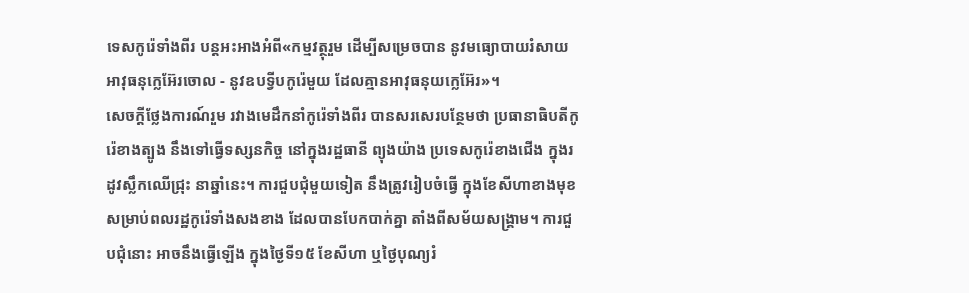ទេសកូរ៉េទាំងពីរ បន្តអះអាងអំពី«កម្មវត្ថុរួម ដើម្បីសម្រេចបាន នូវមធ្យោបាយរំសាយអាវុធនុក្លេអ៊ែរចោល - នូវឧបទ្វីបកូរ៉េមួយ ដែលគ្មានអាវុធនុយក្លេអ៊ែរ»។
សេចក្ដីថ្លែងការណ៍រួម រវាងមេដឹកនាំកូរ៉េទាំងពីរ បានសរសេរបន្ថែមថា ប្រធានាធិបតីកូរ៉េខាងត្បូង នឹងទៅធ្វើទស្សនកិច្ច នៅក្នុងរដ្ឋធានី ព្យុងយ៉ាង ប្រទេសកូរ៉េខាងជើង ក្នុងរដូវស្លឹកឈើជ្រុះ នាឆ្នាំនេះ។ ការជួបជុំមួយទៀត នឹងត្រូវរៀបចំធ្វើ ក្នុងខែសីហាខាងមុខ សម្រាប់ពលរដ្ឋកូរ៉េទាំងសងខាង ដែលបានបែកបាក់គ្នា តាំងពីសម័យសង្គ្រាម។ ការជួបជុំនោះ អាចនឹងធ្វើឡើង ក្នុងថ្ងៃទី១៥ ខែសីហា ឬថ្ងៃបុណ្យរំ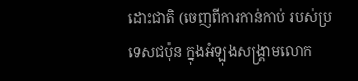ដោះជាតិ (ចេញពីការកាន់កាប់ របស់ប្រទេសជប៉ុន ក្នុងអំឡុងសង្គ្រាមលោក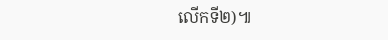លើកទី២)៕